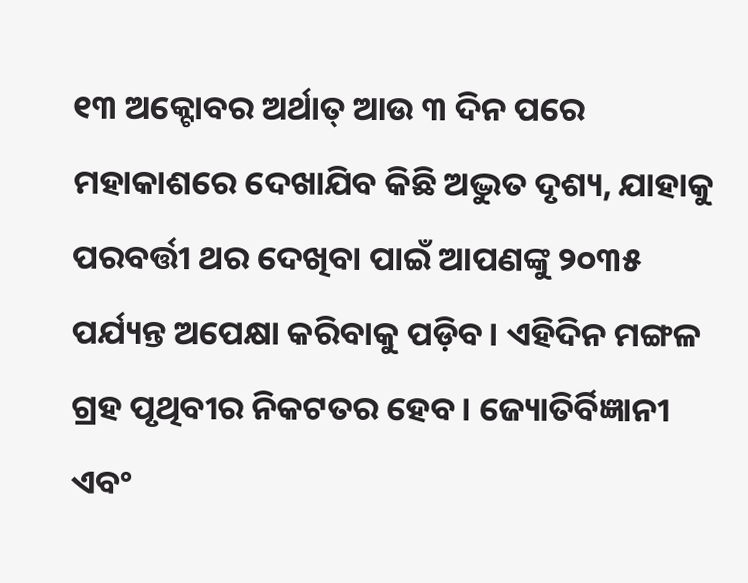୧୩ ଅକ୍ଟୋବର ଅର୍ଥାତ୍ ଆଉ ୩ ଦିନ ପରେ ମହାକାଶରେ ଦେଖାଯିବ କିଛି ଅଦ୍ଭୁତ ଦୃଶ୍ୟ, ଯାହାକୁ ପରବର୍ତ୍ତୀ ଥର ଦେଖିବା ପାଇଁ ଆପଣଙ୍କୁ ୨୦୩୫ ପର୍ଯ୍ୟନ୍ତ ଅପେକ୍ଷା କରିବାକୁ ପଡ଼ିବ। ଏହିଦିନ ମଙ୍ଗଳ ଗ୍ରହ ପୃଥିବୀର ନିକଟତର ହେବ। ଜ୍ୟୋତିର୍ବିଜ୍ଞାନୀ ଏବଂ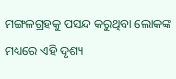ମଙ୍ଗଳଗ୍ରହକୁ ପସନ୍ଦ କରୁଥିବା ଲୋକଙ୍କ ମଧ୍ୟରେ ଏହି ଦୃଶ୍ୟ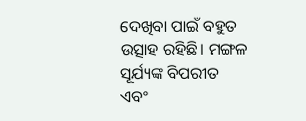ଦେଖିବା ପାଇଁ ବହୁତ ଉତ୍ସାହ ରହିଛି। ମଙ୍ଗଳ ସୂର୍ଯ୍ୟଙ୍କ ବିପରୀତ ଏବଂ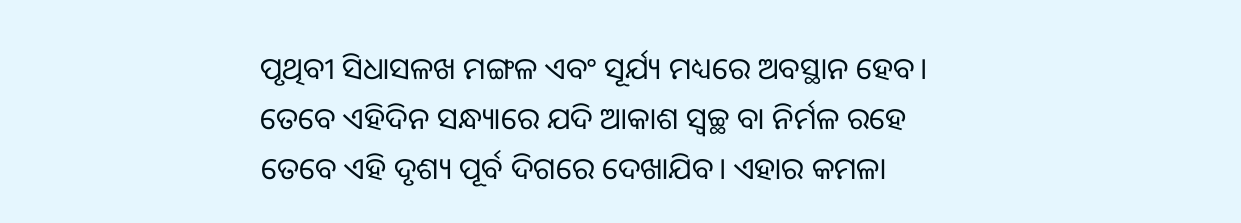ପୃଥିବୀ ସିଧାସଳଖ ମଙ୍ଗଳ ଏବଂ ସୂର୍ଯ୍ୟ ମଧ୍ୟରେ ଅବସ୍ଥାନ ହେବ।
ତେବେ ଏହିଦିନ ସନ୍ଧ୍ୟାରେ ଯଦି ଆକାଶ ସ୍ବଚ୍ଛ ବା ନିର୍ମଳ ରହେ ତେବେ ଏହି ଦୃଶ୍ୟ ପୂର୍ବ ଦିଗରେ ଦେଖାଯିବ। ଏହାର କମଳା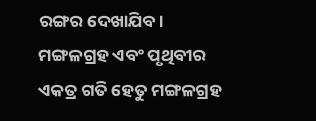ରଙ୍ଗର ଦେଖାଯିବ। ମଙ୍ଗଳଗ୍ରହ ଏବଂ ପୃଥିବୀର ଏକତ୍ର ଗତି ହେତୁ ମଙ୍ଗଳଗ୍ରହ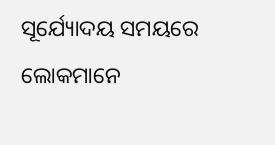ସୂର୍ଯ୍ୟୋଦୟ ସମୟରେ ଲୋକମାନେ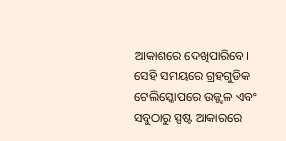ଆକାଶରେ ଦେଖିପାରିବେ। ସେହି ସମୟରେ ଗ୍ରହଗୁଡିକ ଟେଲିସ୍କୋପରେ ଉଜ୍ଜ୍ୱଳ ଏବଂ ସବୁଠାରୁ ସ୍ପଷ୍ଟ ଆକାରରେ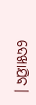ଦେଖାଯିବ।